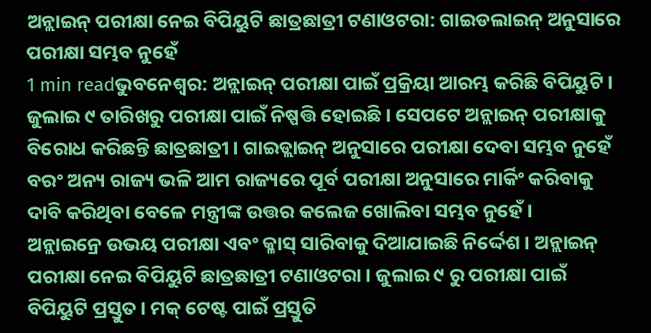ଅନ୍ଲାଇନ୍ ପରୀକ୍ଷା ନେଇ ବିପିୟୁଟି ଛାତ୍ରଛାତ୍ରୀ ଟଣାଓଟରା: ଗାଇଡଲାଇନ୍ ଅନୁସାରେ ପରୀକ୍ଷା ସମ୍ଭବ ନୁହେଁ
1 min readଭୁବନେଶ୍ୱର: ଅନ୍ଲାଇନ୍ ପରୀକ୍ଷା ପାଇଁ ପ୍ରକ୍ରିୟା ଆରମ୍ଭ କରିଛି ବିପିୟୁଟି । ଜୁଲାଇ ୯ ତାରିଖରୁ ପରୀକ୍ଷା ପାଇଁ ନିଷ୍ପତ୍ତି ହୋଇଛି । ସେପଟେ ଅନ୍ଲାଇନ୍ ପରୀକ୍ଷାକୁ ବିରୋଧ କରିଛନ୍ତି ଛାତ୍ରଛାତ୍ରୀ । ଗାଇଡ୍ଲାଇନ୍ ଅନୁସାରେ ପରୀକ୍ଷା ଦେବା ସମ୍ଭବ ନୁହେଁ ବରଂ ଅନ୍ୟ ରାଜ୍ୟ ଭଳି ଆମ ରାଜ୍ୟରେ ପୂର୍ବ ପରୀକ୍ଷା ଅନୁସାରେ ମାର୍କିଂ କରିବାକୁ ଦାବି କରିଥିବା ବେଳେ ମନ୍ତ୍ରୀଙ୍କ ଉତ୍ତର କଲେଜ ଖୋଲିବା ସମ୍ଭବ ନୁହେଁ ।
ଅନ୍ଲାଇନ୍ରେ ଉଭୟ ପରୀକ୍ଷା ଏବଂ କ୍ଳାସ୍ ସାରିବାକୁ ଦିଆଯାଇଛି ନିର୍ଦ୍ଦେଶ । ଅନ୍ଲାଇନ୍ ପରୀକ୍ଷା ନେଇ ବିପିୟୁଟି ଛାତ୍ରଛାତ୍ରୀ ଟଣାଓଟରା । ଜୁଲାଇ ୯ ରୁ ପରୀକ୍ଷା ପାଇଁ ବିପିୟୁଟି ପ୍ରସ୍ତୁତ । ମକ୍ ଟେଷ୍ଟ ପାଇଁ ପ୍ରସ୍ତୁତି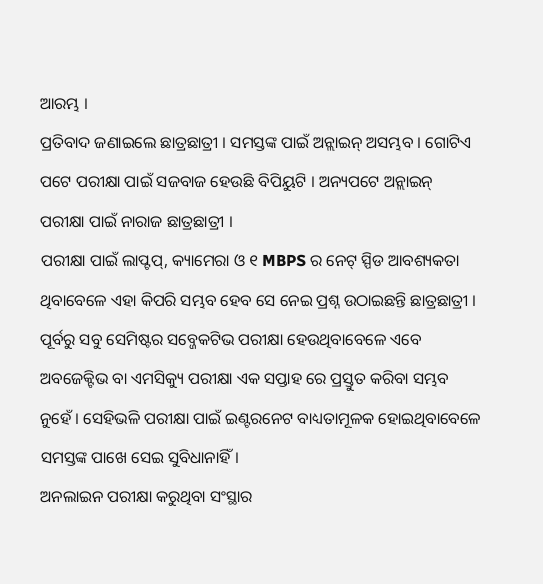ଆରମ୍ଭ ।
ପ୍ରତିବାଦ ଜଣାଇଲେ ଛାତ୍ରଛାତ୍ରୀ । ସମସ୍ତଙ୍କ ପାଇଁ ଅନ୍ଲାଇନ୍ ଅସମ୍ଭବ । ଗୋଟିଏ ପଟେ ପରୀକ୍ଷା ପାଇଁ ସଜବାଜ ହେଉଛି ବିପିୟୁଟି । ଅନ୍ୟପଟେ ଅନ୍ଲାଇନ୍ ପରୀକ୍ଷା ପାଇଁ ନାରାଜ ଛାତ୍ରଛାତ୍ରୀ ।
ପରୀକ୍ଷା ପାଇଁ ଲାପ୍ଟପ୍, କ୍ୟାମେରା ଓ ୧ MBPS ର ନେଟ୍ ସ୍ପିଡ ଆବଶ୍ୟକତା ଥିବାବେଳେ ଏହା କିପରି ସମ୍ଭବ ହେବ ସେ ନେଇ ପ୍ରଶ୍ନ ଉଠାଇଛନ୍ତି ଛାତ୍ରଛାତ୍ରୀ । ପୂର୍ବରୁ ସବୁ ସେମିଷ୍ଟର ସବ୍ଜେକଟିଭ ପରୀକ୍ଷା ହେଉଥିବାବେଳେ ଏବେ ଅବଜେକ୍ଟିଭ ବା ଏମସିକ୍ୟୁ ପରୀକ୍ଷା ଏକ ସପ୍ତାହ ରେ ପ୍ରସ୍ତୁତ କରିବା ସମ୍ଭବ ନୁହେଁ । ସେହିଭଳି ପରୀକ୍ଷା ପାଇଁ ଇଣ୍ଟରନେଟ ବାଧ୍ୟତାମୂଳକ ହୋଇଥିବାବେଳେ ସମସ୍ତଙ୍କ ପାଖେ ସେଇ ସୁବିଧାନାହିଁ।
ଅନଲାଇନ ପରୀକ୍ଷା କରୁଥିବା ସଂସ୍ଥାର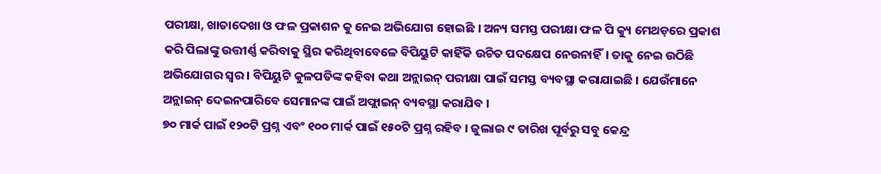ପରୀକ୍ଷା, ଖାତାଦେଖା ଓ ଫଳ ପ୍ରକାଶନ କୁ ନେଇ ଅଭିଯୋଗ ହୋଇଛି । ଅନ୍ୟ ସମସ୍ତ ପରୀକ୍ଷା ଫଳ ପି କ୍ୟୁ ମେଥଡ଼ରେ ପ୍ରକାଶ କରି ପିଲାଙ୍କୁ ଉତ୍ତୀର୍ଣ୍ଣ କରିବାକୁ ସ୍ଥିର କରିଥିବାବେଳେ ବିପିୟୁଟି କାହିଁକି ଉଚିତ ପଦକ୍ଷେପ ନେଉନାହିଁ। ତାକୁ ନେଇ ଉଠିଛି ଅଭିଯୋଗର ସ୍ୱର । ବିପିୟୁଟି କୁଳପତିଙ୍କ କହିବା କଥା ଅନ୍ଲାଇନ୍ ପରୀକ୍ଷା ପାଇଁ ସମସ୍ତ ବ୍ୟବସ୍ଥା କରାଯାଇଛି । ଯେଉଁମାନେ ଅନ୍ଲାଇନ୍ ଦେଇନପାରିବେ ସେମାନଙ୍କ ପାଇଁ ଅଫ୍ଲାଇନ୍ ବ୍ୟବସ୍ଥା କରାଯିବ ।
୭୦ ମାର୍କ ପାଇଁ ୧୨୦ଟି ପ୍ରଶ୍ନ ଏବଂ ୧୦୦ ମାର୍କ ପାଇଁ ୧୫୦ଟି ପ୍ରଶ୍ନ ରହିବ । ଜୁଲାଇ ୯ ତାରିଖ ପୂର୍ବରୁ ସବୁ କେନ୍ଦ୍ର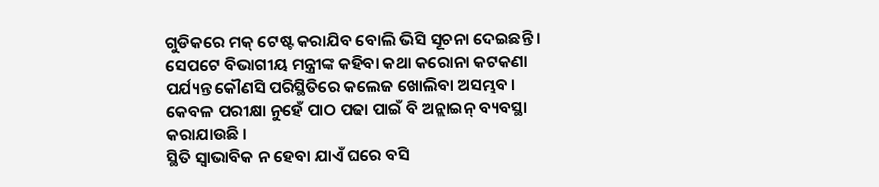ଗୁଡିକରେ ମକ୍ ଟେଷ୍ଟ କରାଯିବ ବୋଲି ଭିସି ସୂଚନା ଦେଇଛନ୍ତି । ସେପଟେ ବିଭାଗୀୟ ମନ୍ତ୍ରୀଙ୍କ କହିବା କଥା କରୋନା କଟକଣା ପର୍ଯ୍ୟନ୍ତ କୌଣସି ପରିସ୍ଥିତିରେ କଲେଜ ଖୋଲିବା ଅସମ୍ଭବ । କେବଳ ପରୀକ୍ଷା ନୁହେଁ ପାଠ ପଢା ପାଇଁ ବି ଅନ୍ଲାଇନ୍ ବ୍ୟବସ୍ଥା କରାଯାଉଛି ।
ସ୍ଥିତି ସ୍ୱାଭାବିକ ନ ହେବା ଯାଏଁ ଘରେ ବସି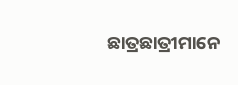ଛାତ୍ରଛାତ୍ରୀମାନେ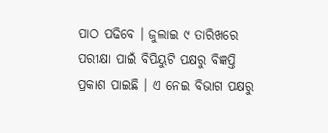ପାଠ ପଢିବେ । ଜୁଲାଇ ୯ ତାରିଖରେ ପରୀକ୍ଷା ପାଇଁ ବିପିୟୁଟି ପକ୍ଷରୁ ବିଜ୍ଞପ୍ତି ପ୍ରକାଶ ପାଇଛି । ଏ ନେଇ ବିଭାଗ ପକ୍ଷରୁ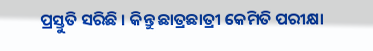ପ୍ରସ୍ତୁତି ସରିଛି । କିନ୍ତୁ ଛାତ୍ରଛାତ୍ରୀ କେମିତି ପରୀକ୍ଷା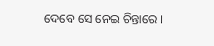ଦେବେ ସେ ନେଇ ଚିନ୍ତାରେ ।